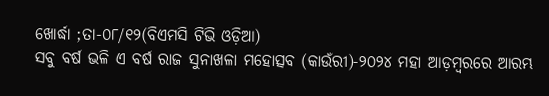ଖୋର୍ଦ୍ଧା ;ତା-୦୮/୧୨(ବିଏମସି ଟିଭି ଓଡ଼ିଆ)
ସବୁ ବର୍ଷ ଭଳି ଏ ବର୍ଷ ରାଜ ସୁନାଖଳା ମହୋତ୍ସବ (କାଉଁରୀ)-୨୦୨୪ ମହା ଆଡ଼ମ୍ବରରେ ଆରମ୍ଭ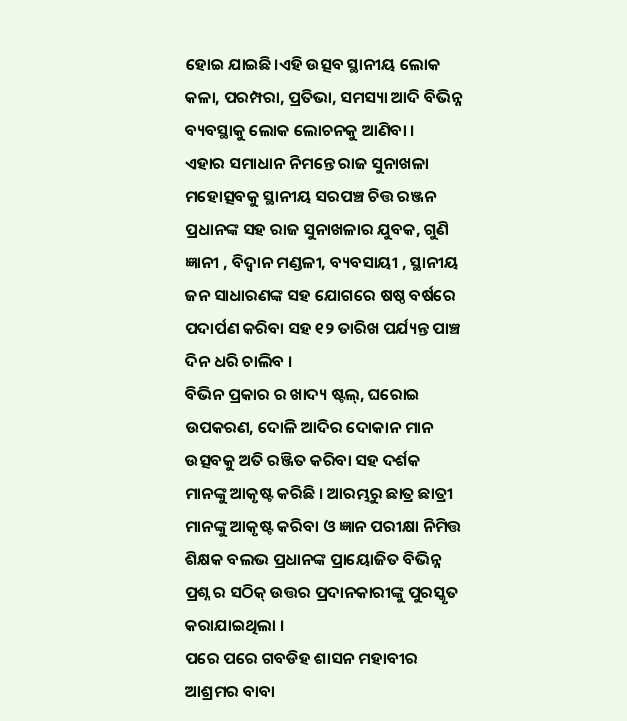ହୋଇ ଯାଇଛି।ଏହି ଉତ୍ସବ ସ୍ଥାନୀୟ ଲୋକ କଳା, ପରମ୍ପରା, ପ୍ରତିଭା, ସମସ୍ୟା ଆଦି ବିଭିନ୍ନ ବ୍ୟବସ୍ଥାକୁ ଲୋକ ଲୋଚନକୁ ଆଣିବା ।
ଏହାର ସମାଧାନ ନିମନ୍ତେ ରାଜ ସୁନାଖଳା ମହୋତ୍ସବକୁ ସ୍ଥାନୀୟ ସରପଞ୍ଚ ଚିତ୍ତ ରଞ୍ଜନ ପ୍ରଧାନଙ୍କ ସହ ରାଜ ସୁନାଖଳାର ଯୁବକ, ଗୁଣି ଜ୍ଞାନୀ , ବିଦ୍ୱାନ ମଣ୍ଡଳୀ, ବ୍ୟବସାୟୀ , ସ୍ଥାନୀୟ ଜନ ସାଧାରଣଙ୍କ ସହ ଯୋଗରେ ଷଷ୍ଠ ବର୍ଷରେ ପଦାର୍ପଣ କରିବା ସହ ୧୨ ତାରିଖ ପର୍ଯ୍ୟନ୍ତ ପାଞ୍ଚ ଦିନ ଧରି ଚାଲିବ ।
ବିଭିନ ପ୍ରକାର ର ଖାଦ୍ୟ ଷ୍ଟଲ୍, ଘରୋଇ ଉପକରଣ, ଦୋଳି ଆଦିର ଦୋକାନ ମାନ ଉତ୍ସବକୁ ଅତି ରଞ୍ଜିତ କରିବା ସହ ଦର୍ଶକ ମାନଙ୍କୁ ଆକୃଷ୍ଟ କରିଛି । ଆରମ୍ଭରୁ ଛାତ୍ର ଛାତ୍ରୀ ମାନଙ୍କୁ ଆକୃଷ୍ଟ କରିବା ଓ ଜ୍ଞାନ ପରୀକ୍ଷା ନିମିତ୍ତ ଶିକ୍ଷକ ବଲଭ ପ୍ରଧାନଙ୍କ ପ୍ରାୟୋଜିତ ବିଭିନ୍ନ ପ୍ରଶ୍ନ ର ସଠିକ୍ ଉତ୍ତର ପ୍ରଦାନକାରୀଙ୍କୁ ପୁରସ୍କୃତ କରାଯାଇଥିଲା ।
ପରେ ପରେ ଗବଡିହ ଶାସନ ମହାବୀର ଆଶ୍ରମର ବାବା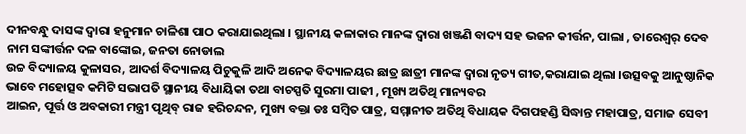ଦୀନବନ୍ଧୁ ଦାସଙ୍କ ଦ୍ଵାରା ହନୁମାନ ଚାଳିଶା ପାଠ କରାଯାଇଥିଲା । ସ୍ଥାନୀୟ କଳାକାର ମାନଙ୍କ ଦ୍ବାରା ଖଞ୍ଜଣି ବାଦ୍ୟ ସହ ଭଜନ କୀର୍ତ୍ତନ, ପାଲା , ତାରେଶ୍ୱର୍ ଦେବ ନାମ ସଙ୍କୀର୍ତ୍ତନ ଦଳ ବାଙ୍କୋଇ, ଜନତା ନୋଡାଲ
ଉଚ୍ଚ ବିଦ୍ୟାଳୟ କୁଳାସର, ଆଦର୍ଶ ବିଦ୍ୟାଳୟ ପିଚୁକୁଳି ଆଦି ଅନେକ ବିଦ୍ୟାଳୟର ଛାତ୍ର ଛାତ୍ରୀ ମାନଙ୍କ ଦ୍ଵାରା ନୃତ୍ୟ ଗୀତ,କରାଯାଇ ଥିଲା ।ଉତ୍ସବକୁ ଆନୁଷ୍ଠାନିକ ଭାବେ ମହୋତ୍ସବ କମିଟି ସଭାପତି ସ୍ଥାନୀୟ ବିଧାୟିକା ତଥା ବାଚସ୍ପତି ସୁରମା ପାଢୀ , ମୂଖ୍ୟ ଅତିଥି ମାନ୍ୟବର
ଆଇନ, ପୂର୍ତ୍ତ ଓ ଅବକାରୀ ମନ୍ତ୍ରୀ ପୃଥିବ୍ ରାଜ ହରିଚନ୍ଦନ, ମୁଖ୍ୟ ବକ୍ତା ଡଃ ସମ୍ବିତ ପାତ୍ର, ସମ୍ମାନୀତ ଅତିଥି ବିଧାୟକ ଦିଗପହଣ୍ଡି ସିଦ୍ଧାନ୍ତ ମହାପାତ୍ର, ସମାଜ ସେବୀ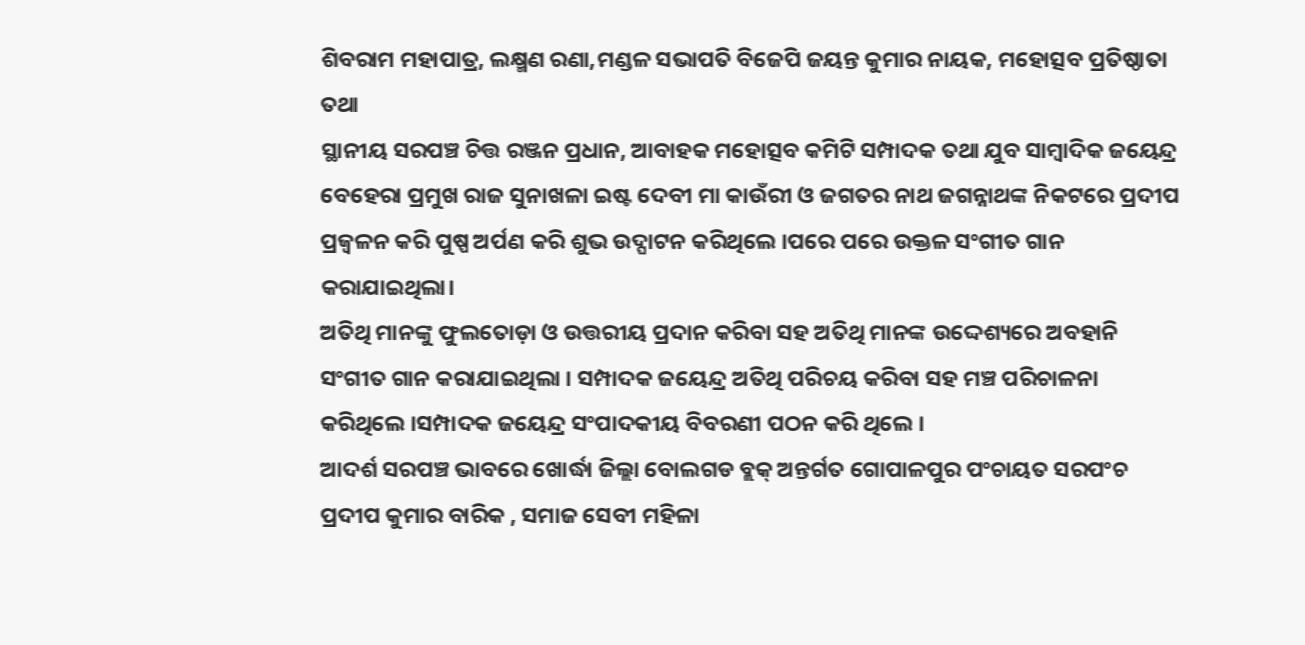ଶିବରାମ ମହାପାତ୍ର, ଲକ୍ଷ୍ମଣ ରଣା,ମଣ୍ଡଳ ସଭାପତି ବିଜେପି ଜୟନ୍ତ କୁମାର ନାୟକ, ମହୋତ୍ସବ ପ୍ରତିଷ୍ଠାତା ତଥା
ସ୍ଥାନୀୟ ସରପଞ୍ଚ ଚିତ୍ତ ରଞ୍ଜନ ପ୍ରଧାନ, ଆବାହକ ମହୋତ୍ସବ କମିଟି ସମ୍ପାଦକ ତଥା ଯୁବ ସାମ୍ବାଦିକ ଜୟେନ୍ଦ୍ର ବେହେରା ପ୍ରମୁଖ ରାଜ ସୁନାଖଳା ଇଷ୍ଟ ଦେବୀ ମା କାଉଁରୀ ଓ ଜଗତର ନାଥ ଜଗନ୍ନାଥଙ୍କ ନିକଟରେ ପ୍ରଦୀପ ପ୍ରଜ୍ବଳନ କରି ପୁଷ୍ପ ଅର୍ପଣ କରି ଶୁଭ ଉଦ୍ଘାଟନ କରିଥିଲେ ।ପରେ ପରେ ଉକ୍ତଳ ସଂଗୀତ ଗାନ କରାଯାଇଥିଲା।
ଅତିଥି ମାନଙ୍କୁ ଫୁଲତୋଡ଼ା ଓ ଉତ୍ତରୀୟ ପ୍ରଦାନ କରିବା ସହ ଅତିଥି ମାନଙ୍କ ଉଦ୍ଦେଶ୍ୟରେ ଅବହାନି ସଂଗୀତ ଗାନ କରାଯାଇଥିଲା । ସମ୍ପାଦକ ଜୟେନ୍ଦ୍ର ଅତିଥି ପରିଚୟ କରିବା ସହ ମଞ୍ଚ ପରିଚାଳନା କରିଥିଲେ ।ସମ୍ପାଦକ ଜୟେନ୍ଦ୍ର ସଂପାଦକୀୟ ବିବରଣୀ ପଠନ କରି ଥିଲେ ।
ଆଦର୍ଶ ସରପଞ୍ଚ ଭାବରେ ଖୋର୍ଦ୍ଧା ଜିଲ୍ଲା ବୋଲଗଡ ବ୍ଲକ୍ ଅନ୍ତର୍ଗତ ଗୋପାଳପୁର ପଂଚାୟତ ସରପଂଚ ପ୍ରଦୀପ କୁମାର ବାରିକ , ସମାଜ ସେବୀ ମହିଳା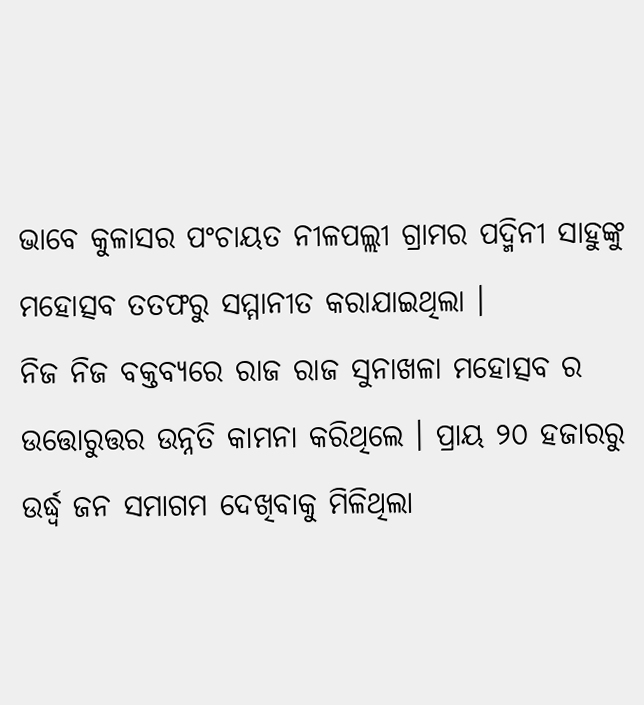ଭାବେ କୁଳାସର ପଂଚାୟତ ନୀଳପଲ୍ଲୀ ଗ୍ରାମର ପଦ୍ମିନୀ ସାହୁଙ୍କୁ ମହୋତ୍ସବ ତତଫରୁ ସମ୍ମାନୀତ କରାଯାଇଥିଲା ।
ନିଜ ନିଜ ବକ୍ତବ୍ୟରେ ରାଜ ରାଜ ସୁନାଖଳା ମହୋତ୍ସବ ର ଉତ୍ତୋରୁତ୍ତର ଉନ୍ନତି କାମନା କରିଥିଲେ । ପ୍ରାୟ ୨୦ ହଜାରରୁ ଉର୍ଦ୍ଧ୍ବ ଜନ ସମାଗମ ଦେଖିବାକୁ ମିଳିଥିଲା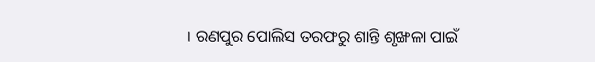। ରଣପୁର ପୋଲିସ ତରଫରୁ ଶାନ୍ତି ଶୃଙ୍ଖଳା ପାଇଁ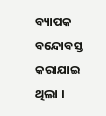ବ୍ୟାପକ ବନ୍ଦୋବସ୍ତ କରାଯାଇ ଥିଲା ।